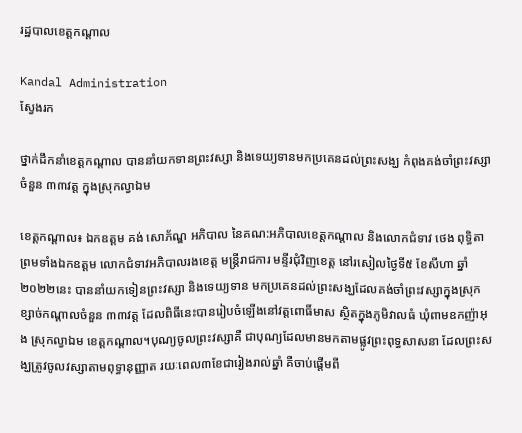រដ្ឋបាលខេត្តកណ្តាល

Kandal Administration
ស្វែងរក

ថ្នាក់ដឹកនាំខេត្តកណ្តាល បាននាំយកទានព្រះវស្សា និងទេយ្យទានមកប្រគេនដល់ព្រះសង្ឃ កំពុងគង់ចាំព្រះវស្សាចំនួន ៣៣វត្ត ក្នុងស្រុកល្វាឯម

ខេត្តកណ្តាល៖ ឯកឧត្តម គង់ សោភ័ណ្ឌ អភិបាល នៃគណ:អភិបាលខេត្តកណ្ដាល និងលោកជំទាវ ថេង ពុទ្ធិតា ព្រមទាំងឯកឧត្ដម លោកជំទាវអភិបាលរងខេត្ត មន្ត្រីរាជការ មន្ទីរជុំវិញខេត្ត នៅរសៀលថ្ងៃទី៥ ខែសីហា ឆ្នាំ២០២២នេះ បាននាំយកទៀនព្រះវស្សា និងទេយ្យទាន មកប្រគេនដល់ព្រះសង្ឃដែលគង់ចាំព្រះវស្សាក្នុងស្រុកខ្សាច់កណ្តាលចំនួន ៣៣វត្ត ដែលពិធីនេះបានរៀបចំឡើងនៅវត្តពោធិ៍មាស ស្ថិតក្នុងភូមិវាលធំ ឃុំពាមឧកញ៉ាអុង ស្រុកល្វាឯម ខេត្តកណ្ដាល។បុណ្យចូលព្រះវស្សាគឺ ជាបុណ្យដែលមានមកតាមផ្លូវព្រះពុទ្ធសាសនា ដែលព្រះសង្ឃត្រូវចូលវស្សាតាមពុទ្ធានុញ្ញាត រយៈពេល៣ខែជារៀងរាល់ឆ្នាំ គឺចាប់ផ្តើមពី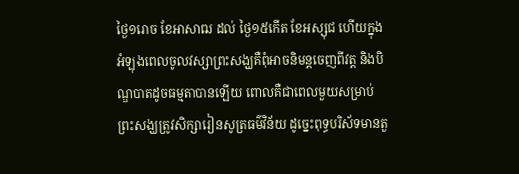ថ្ងៃ១រោច ខែអាសាឍ ដល់ ថ្ងៃ១៥កើត ខែអស្សុជ ហើយក្នុងអំឡុងពេលចូលវស្សាព្រះសង្ឃគឺពុំអាចនិមន្តចេញពីវត្ត និងបិណ្ឌបាតដូចធម្មតាបានឡើយ ពោលគឺជាពេលមួយសម្រាប់ព្រះសង្ឃត្រូវសិក្សារៀនសូត្រធម៌វិន័យ ដូច្នេះពុទ្ធបរិស័ទមានតួ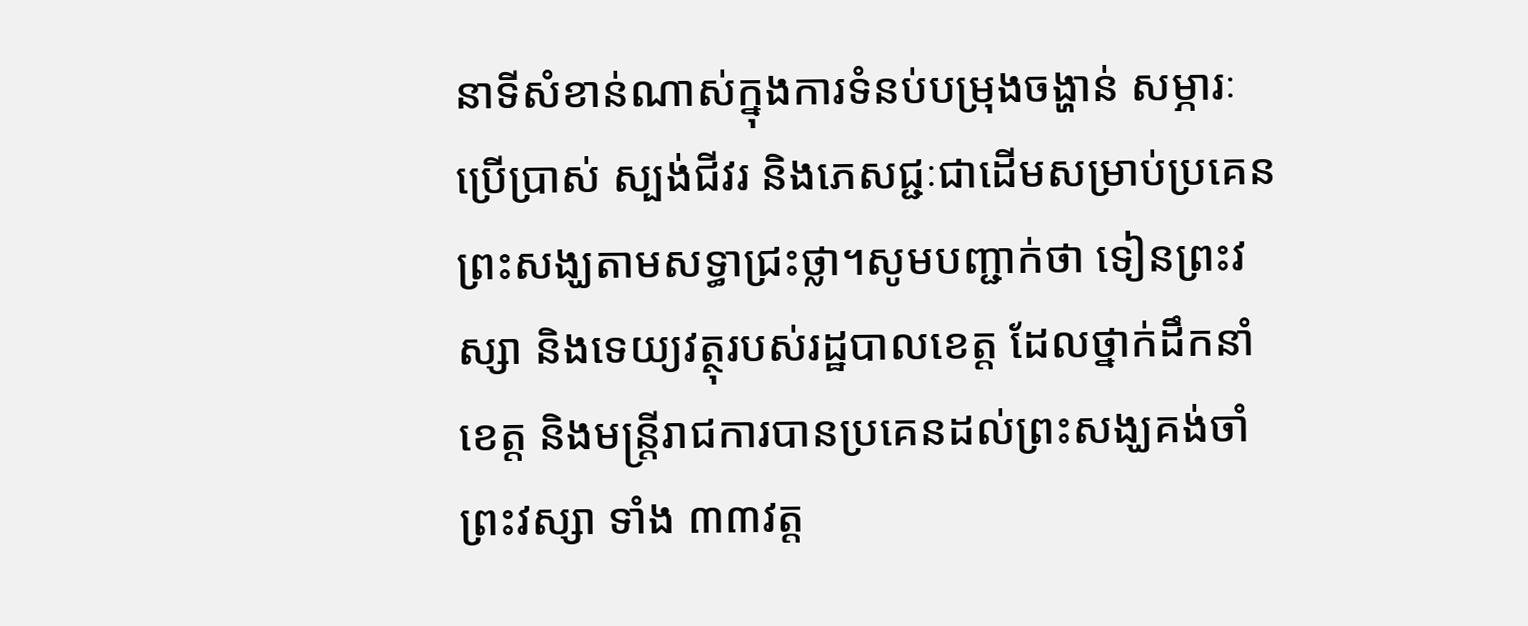នាទីសំខាន់ណាស់ក្នុងការទំនប់បម្រុងចង្ហាន់ សម្ភារៈប្រើប្រាស់ ស្បង់ជីវរ និងភេសជ្ជៈជាដើមសម្រាប់ប្រគេនព្រះសង្ឃតាមសទ្ធាជ្រះថ្លា។សូមបញ្ជាក់ថា ទៀនព្រះវស្សា និងទេយ្យវត្ថុរបស់រដ្ឋបាលខេត្ត ដែលថ្នាក់ដឹកនាំខេត្ត និងមន្ត្រីរាជការបានប្រគេនដល់ព្រះសង្ឃគង់ចាំព្រះវស្សា ទាំង ៣៣វត្ត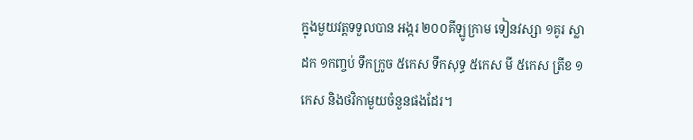ក្នុងមួយវត្តទទួលបាន អង្ករ ២០០គីឡូក្រាម ទៀនវស្សា ១គូរ ស្លាដក ១កញ្ចប់ ទឹកក្រូច ៥កេស ទឹកសុទ្ធ ៥កេស មី ៥កេស ត្រីខ ១កេស និងថវិកាមួយចំនួនផងដែរ។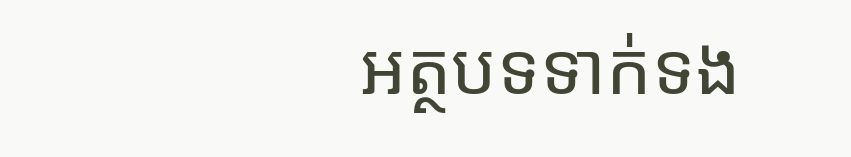អត្ថបទទាក់ទង